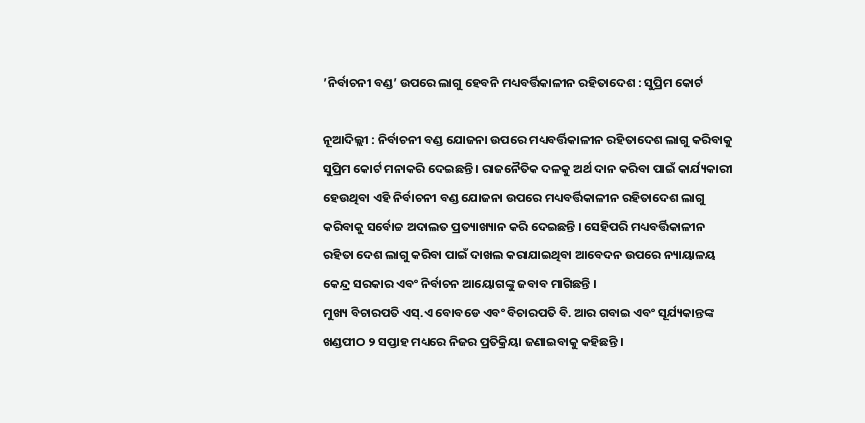’ନିର୍ବାଚନୀ ବଣ୍ଡ’ ଉପରେ ଲାଗୁ ହେବନି ମଧ୍ୟବର୍ତ୍ତିକାଳୀନ ରହିତାଦେଶ : ସୁପ୍ରିମ କୋର୍ଟ

ନୂଆଦିଲ୍ଲୀ : ନିର୍ବାଚନୀ ବଣ୍ଡ ଯୋଜନା ଉପରେ ମଧ୍ୟବର୍ତ୍ତିକାଳୀନ ରହିତାଦେଶ ଲାଗୁ କରିବାକୁ ସୁପ୍ରିମ କୋର୍ଟ ମନାକରି ଦେଇଛନ୍ତି । ରାଜନୈତିକ ଦଳକୁ ଅର୍ଥ ଦାନ କରିବା ପାଇଁ କାର୍ଯ୍ୟକାରୀ ହେଉଥିବା ଏହି ନିର୍ବାଚନୀ ବଣ୍ଡ ଯୋଜନା ଉପରେ ମଧ୍ୟବର୍ତ୍ତିକାଳୀନ ରହିତାଦେଶ ଲାଗୁ କରିବାକୁ ସର୍ବୋଚ୍ଚ ଅଦାଲତ ପ୍ରତ୍ୟାଖ୍ୟାନ କରି ଦେଇଛନ୍ତି । ସେହିପରି ମଧ୍ୟବର୍ତ୍ତିକାଳୀନ ରହିତା ଦେଶ ଲାଗୁ କରିବା ପାଇଁ ଦାଖଲ କରାଯାଇଥିବା ଆବେଦନ ଉପରେ ନ୍ୟାୟାଳୟ କେନ୍ଦ୍ର ସରକାର ଏବଂ ନିର୍ବାଚନ ଆୟୋଗଙ୍କୁ ଜବାବ ମାଗିଛନ୍ତି ।
ମୁଖ୍ୟ ବିଚାରପତି ଏସ୍‍.ଏ ବୋବଡେ ଏବଂ ବିଚାରପତି ବି. ଆର ଗବାଇ ଏବଂ ସୂର୍ଯ୍ୟକାନ୍ତଙ୍କ ଖଣ୍ଡପୀଠ ୨ ସପ୍ତାହ ମଧ୍ୟରେ ନିଜର ପ୍ରତିକ୍ରିୟା ଜଣାଇବାକୁ କହିଛନ୍ତି ।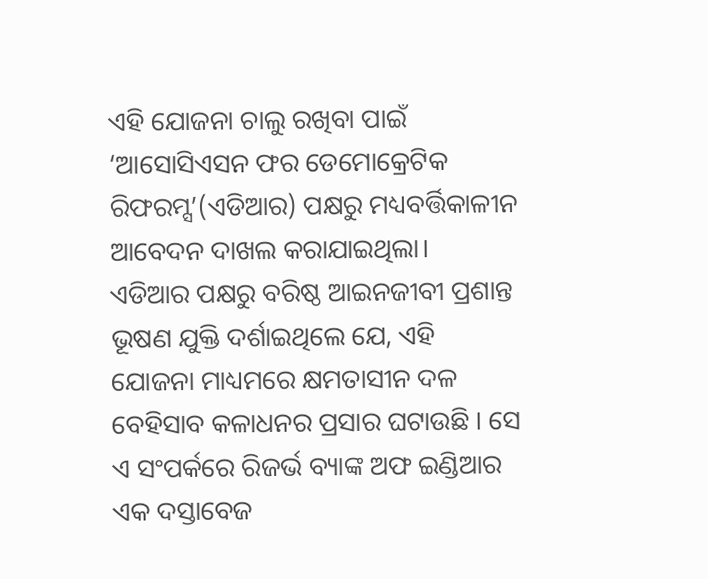ଏହି ଯୋଜନା ଚାଲୁ ରଖିବା ପାଇଁ ‘ଆସୋସିଏସନ ଫର ଡେମୋକ୍ରେଟିକ ରିଫରମ୍ସ’(ଏଡିଆର) ପକ୍ଷରୁ ମଧ୍ୟବର୍ତ୍ତିକାଳୀନ ଆବେଦନ ଦାଖଲ କରାଯାଇଥିଲା।
ଏଡିଆର ପକ୍ଷରୁ ବରିଷ୍ଠ ଆଇନଜୀବୀ ପ୍ରଶାନ୍ତ ଭୂଷଣ ଯୁକ୍ତି ଦର୍ଶାଇଥିଲେ ଯେ, ଏହି ଯୋଜନା ମାଧ୍ୟମରେ କ୍ଷମତାସୀନ ଦଳ ବେହିସାବ କଳାଧନର ପ୍ରସାର ଘଟାଉଛି । ସେ ଏ ସଂପର୍କରେ ରିଜର୍ଭ ବ୍ୟାଙ୍କ ଅଫ ଇଣ୍ଡିଆର ଏକ ଦସ୍ତାବେଜ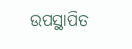ଉପସ୍ଥାପିତ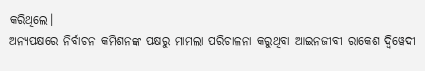କରିଥିଲେ।
ଅନ୍ୟପକ୍ଷରେ ନିର୍ବାଚନ କମିଶନଙ୍କ ପକ୍ଷରୁ ମାମଲା ପରିଚାଳନା କରୁଥିବା ଆଇନଜୀବୀ ରାକେଶ ଦ୍ୱିୱେଦୀ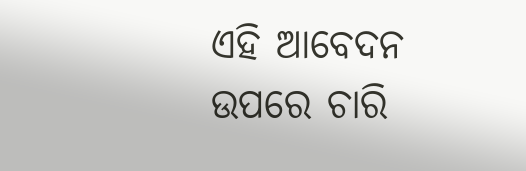ଏହି ଆବେଦନ ଉପରେ ଚାରି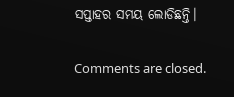ସପ୍ତାହର ସମୟ ଲୋଡିଛନ୍ତି।

Comments are closed.